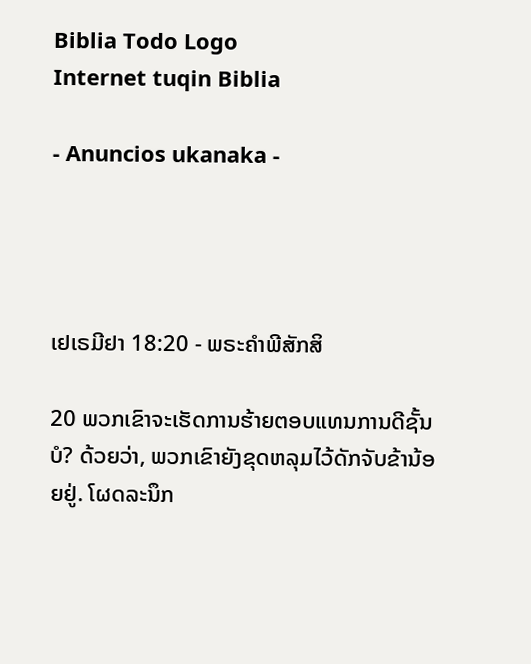Biblia Todo Logo
Internet tuqin Biblia

- Anuncios ukanaka -




ເຢເຣມີຢາ 18:20 - ພຣະຄຳພີສັກສິ

20 ພວກເຂົາຈະເຮັດການຮ້າຍຕອບແທນການດີຊັ້ນບໍ? ດ້ວຍວ່າ, ພວກເຂົາຍັງຂຸດຫລຸມໄວ້ດັກຈັບຂ້ານ້ອຍຢູ່. ໂຜດລະນຶກ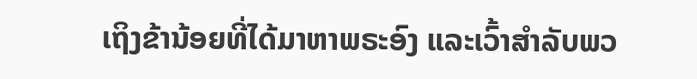ເຖິງຂ້ານ້ອຍທີ່ໄດ້ມາຫາພຣະອົງ ແລະເວົ້າສຳລັບພວ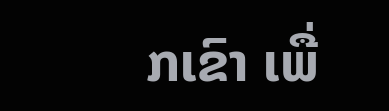ກເຂົາ ເພື່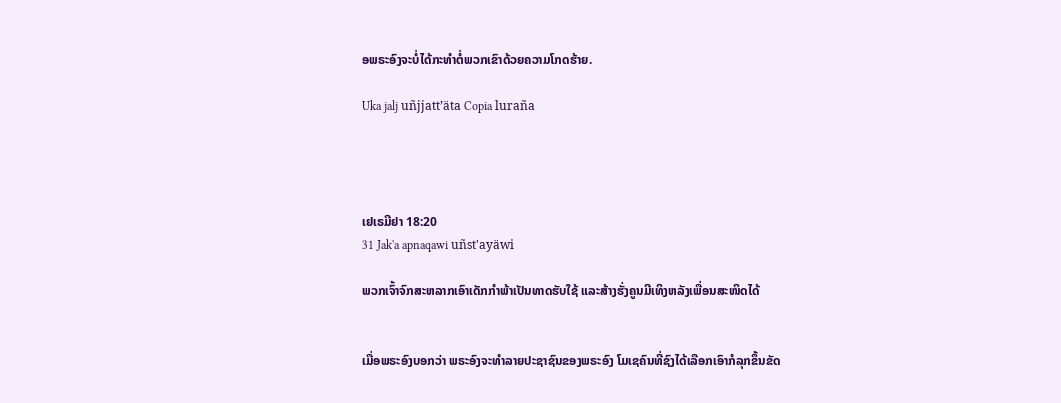ອພຣະອົງຈະບໍ່ໄດ້ກະທຳຕໍ່ພວກເຂົາດ້ວຍຄວາມໂກດຮ້າຍ.

Uka jalj uñjjattʼäta Copia luraña




ເຢເຣມີຢາ 18:20
31 Jak'a apnaqawi uñst'ayäwi

ພວກເຈົ້າຈົກສະຫລາກເອົາເດັກກຳພ້າເປັນທາດຮັບໃຊ້ ແລະສ້າງຮັ່ງຄູນມີເທິງຫລັງເພື່ອນສະໜິດໄດ້


ເມື່ອພຣະອົງບອກວ່າ ພຣະອົງຈະທຳລາຍປະຊາຊົນຂອງພຣະອົງ ໂມເຊຄົນທີ່ຊົງໄດ້ເລືອກເອົາກໍລຸກຂຶ້ນຂັດ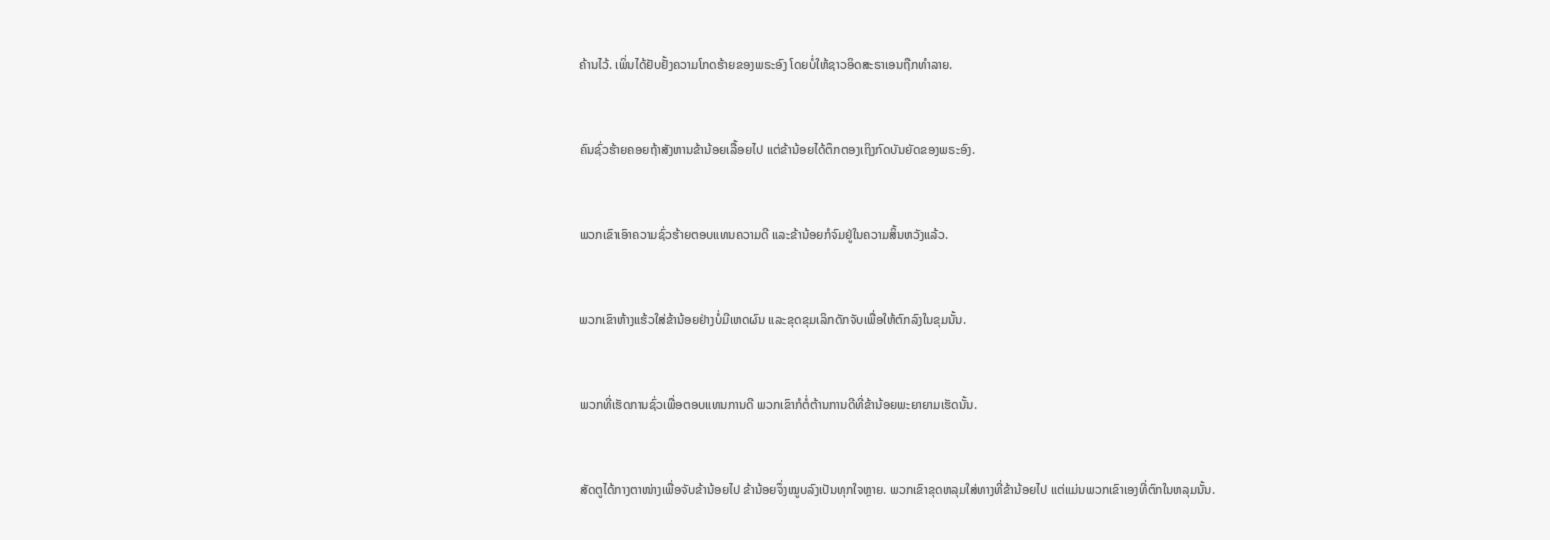ຄ້ານໄວ້. ເພິ່ນໄດ້ຢັບຢັ້ງຄວາມໂກດຮ້າຍຂອງພຣະອົງ ໂດຍບໍ່ໃຫ້ຊາວອິດສະຣາເອນຖືກທຳລາຍ.


ຄົນຊົ່ວຮ້າຍຄອຍຖ້າສັງຫານຂ້ານ້ອຍເລື້ອຍໄປ ແຕ່ຂ້ານ້ອຍໄດ້ຕຶກຕອງເຖິງກົດບັນຍັດຂອງພຣະອົງ.


ພວກເຂົາເອົາຄວາມຊົ່ວຮ້າຍຕອບແທນຄວາມດີ ແລະຂ້ານ້ອຍກໍຈົມຢູ່ໃນຄວາມສິ້ນຫວັງແລ້ວ.


ພວກເຂົາຫ້າງແຮ້ວໃສ່ຂ້ານ້ອຍຢ່າງບໍ່ມີເຫດຜົນ ແລະຂຸດຂຸມເລິກດັກຈັບເພື່ອໃຫ້ຕົກລົງໃນຂຸມນັ້ນ.


ພວກທີ່ເຮັດການຊົ່ວເພື່ອຕອບແທນການດີ ພວກເຂົາກໍຕໍ່ຕ້ານການດີທີ່ຂ້ານ້ອຍພະຍາຍາມເຮັດນັ້ນ.


ສັດຕູໄດ້ກາງຕາໜ່າງເພື່ອຈັບຂ້ານ້ອຍໄປ ຂ້ານ້ອຍຈຶ່ງໝູບລົງເປັນທຸກໃຈຫຼາຍ. ພວກເຂົາຂຸດຫລຸມໃສ່ທາງທີ່ຂ້ານ້ອຍໄປ ແຕ່ແມ່ນພວກເຂົາເອງທີ່ຕົກໃນຫລຸມນັ້ນ.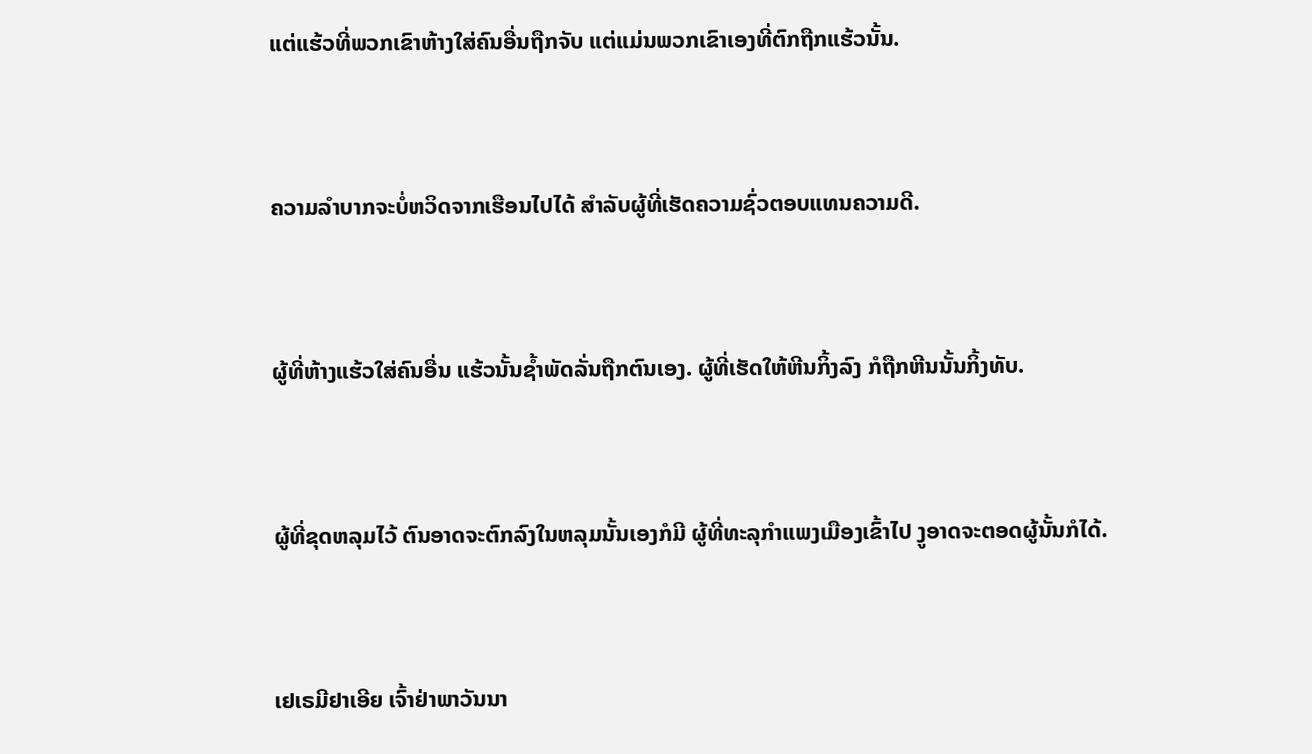ແຕ່ແຮ້ວທີ່ພວກເຂົາຫ້າງໃສ່ຄົນອື່ນຖືກຈັບ ແຕ່ແມ່ນພວກເຂົາເອງທີ່ຕົກຖືກແຮ້ວນັ້ນ.


ຄວາມລຳບາກຈະບໍ່ຫວິດຈາກເຮືອນໄປໄດ້ ສຳລັບຜູ້ທີ່ເຮັດຄວາມຊົ່ວຕອບແທນຄວາມດີ.


ຜູ້ທີ່ຫ້າງແຮ້ວໃສ່ຄົນອື່ນ ແຮ້ວນັ້ນຊໍ້າພັດລັ່ນຖືກຕົນເອງ. ຜູ້ທີ່ເຮັດໃຫ້ຫີນກິ້ງລົງ ກໍຖືກຫີນນັ້ນກິ້ງທັບ.


ຜູ້ທີ່ຂຸດຫລຸມໄວ້ ຕົນອາດຈະຕົກລົງໃນຫລຸມນັ້ນເອງກໍມີ ຜູ້ທີ່ທະລຸກຳແພງເມືອງເຂົ້າໄປ ງູອາດຈະຕອດຜູ້ນັ້ນກໍໄດ້.


ເຢເຣມີຢາເອີຍ ເຈົ້າຢ່າພາວັນນາ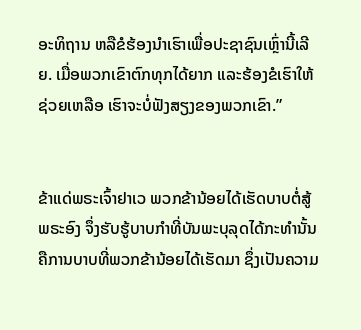ອະທິຖານ ຫລືຂໍຮ້ອງນຳເຮົາເພື່ອປະຊາຊົນເຫຼົ່ານີ້ເລີຍ. ເມື່ອພວກເຂົາຕົກທຸກໄດ້ຍາກ ແລະຮ້ອງຂໍເຮົາໃຫ້ຊ່ວຍເຫລືອ ເຮົາຈະບໍ່ຟັງສຽງຂອງພວກເຂົາ.”


ຂ້າແດ່ພຣະເຈົ້າຢາເວ ພວກຂ້ານ້ອຍໄດ້ເຮັດບາບຕໍ່ສູ້ພຣະອົງ ຈຶ່ງຮັບຮູ້ບາບກຳທີ່ບັນພະບຸລຸດໄດ້ກະທຳນັ້ນ ຄືການບາບທີ່ພວກຂ້ານ້ອຍໄດ້ເຮັດມາ ຊຶ່ງເປັນຄວາມ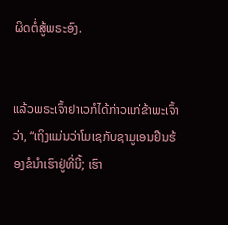ຜິດຕໍ່ສູ້ພຣະອົງ.


ແລ້ວພຣະເຈົ້າຢາເວກໍໄດ້ກ່າວແກ່ຂ້າພະເຈົ້າວ່າ, “ເຖິງແມ່ນວ່າໂມເຊກັບຊາມູເອນຢືນຮ້ອງຂໍນຳເຮົາຢູ່ທີ່ນີ້; ເຮົາ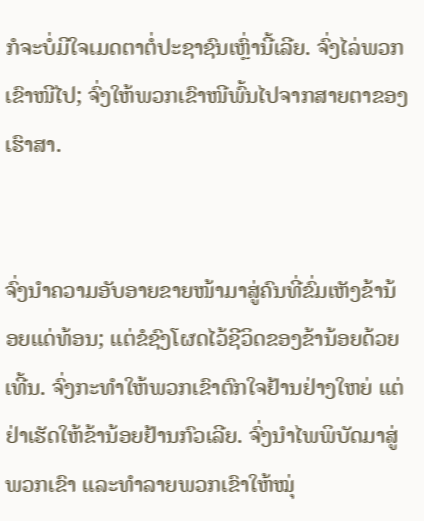ກໍຈະບໍ່ມີໃຈເມດຕາຕໍ່ປະຊາຊົນເຫຼົ່ານີ້ເລີຍ. ຈົ່ງໄລ່ພວກເຂົາໜີໄປ; ຈົ່ງໃຫ້ພວກເຂົາໜີພົ້ນໄປຈາກສາຍຕາຂອງເຮົາສາ.


ຈົ່ງນຳຄວາມອັບອາຍຂາຍໜ້າມາສູ່ຄົນທີ່ຂົ່ມເຫັງຂ້ານ້ອຍແດ່ທ້ອນ; ແຕ່ຂໍຊົງໂຜດໄວ້ຊີວິດຂອງຂ້ານ້ອຍດ້ວຍເທີ້ນ. ຈົ່ງກະທຳໃຫ້ພວກເຂົາຕົກໃຈຢ້ານຢ່າງໃຫຍ່ ແຕ່ຢ່າເຮັດໃຫ້ຂ້ານ້ອຍຢ້ານກົວເລີຍ. ຈົ່ງນຳໄພພິບັດມາສູ່ພວກເຂົາ ແລະທຳລາຍພວກເຂົາໃຫ້ໝຸ່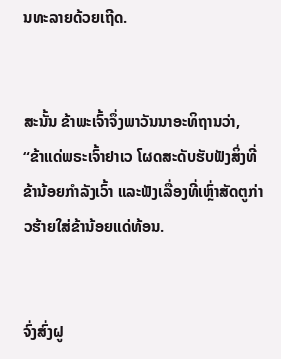ນທະລາຍດ້ວຍເຖີດ.


ສະນັ້ນ ຂ້າພະເຈົ້າຈຶ່ງພາວັນນາອະທິຖານວ່າ, “ຂ້າແດ່ພຣະເຈົ້າຢາເວ ໂຜດສະດັບຮັບຟັງສິ່ງທີ່ຂ້ານ້ອຍກຳລັງເວົ້າ ແລະຟັງເລື່ອງທີ່ເຫຼົ່າສັດຕູກ່າວຮ້າຍໃສ່ຂ້ານ້ອຍແດ່ທ້ອນ.


ຈົ່ງສົ່ງຝູ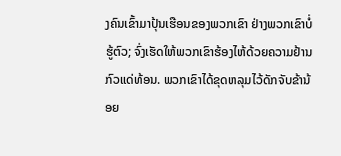ງຄົນເຂົ້າມາປຸ້ນເຮືອນຂອງພວກເຂົາ ຢ່າງພວກເຂົາບໍ່ຮູ້ຕົວ; ຈົ່ງເຮັດໃຫ້ພວກເຂົາຮ້ອງໄຫ້ດ້ວຍຄວາມຢ້ານກົວແດ່ທ້ອນ. ພວກເຂົາໄດ້ຂຸດຫລຸມໄວ້ດັກຈັບຂ້ານ້ອຍ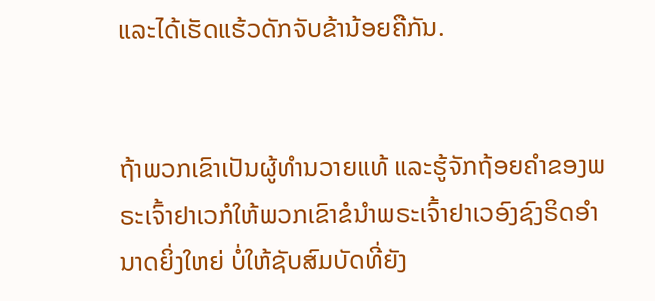ແລະໄດ້ເຮັດແຮ້ວດັກຈັບຂ້ານ້ອຍຄືກັນ.


ຖ້າພວກເຂົາເປັນຜູ້ທຳນວາຍແທ້ ແລະຮູ້ຈັກຖ້ອຍຄຳຂອງພຣະເຈົ້າຢາເວກໍໃຫ້ພວກເຂົາຂໍນຳພຣະເຈົ້າຢາເວອົງຊົງຣິດອຳນາດຍິ່ງໃຫຍ່ ບໍ່ໃຫ້ຊັບສົມບັດທີ່ຍັງ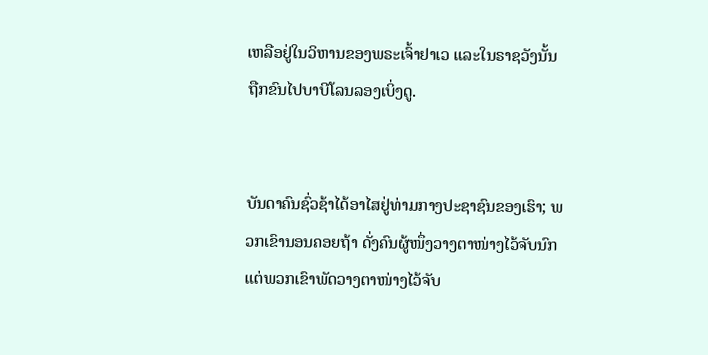ເຫລືອຢູ່ໃນວິຫານຂອງພຣະເຈົ້າຢາເວ ແລະໃນຣາຊວັງນັ້ນ ຖືກຂົນໄປບາບີໂລນລອງເບິ່ງດູ.


ບັນດາຄົນຊົ່ວຊ້າໄດ້ອາໄສຢູ່ທ່າມກາງປະຊາຊົນຂອງເຮົາ; ພວກເຂົານອນຄອຍຖ້າ ດັ່ງຄົນຜູ້ໜຶ່ງວາງຕາໜ່າງໄວ້ຈັບນົກ ແຕ່ພວກເຂົາພັດວາງຕາໜ່າງໄວ້ຈັບ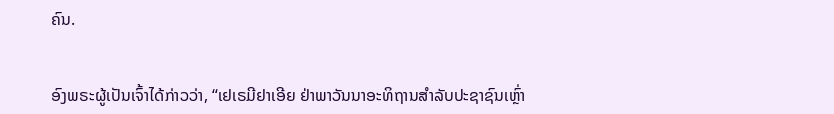ຄົນ.


ອົງພຣະຜູ້ເປັນເຈົ້າໄດ້ກ່າວວ່າ, “ເຢເຣມີຢາເອີຍ ຢ່າພາວັນນາອະທິຖານສຳລັບປະຊາຊົນເຫຼົ່າ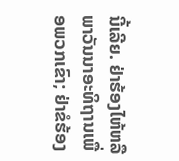ນີ້ເລີຍ. ຢ່າຮ້ອງໄຫ້ຫລືພາວັນນາອະທິຖານເພື່ອພວກເຂົາ; ຢ່າຂໍຮ້ອງ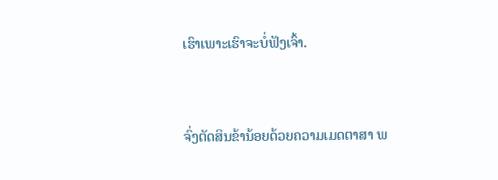ເຮົາເພາະເຮົາຈະບໍ່ຟັງເຈົ້າ.


ຈົ່ງຕັດສິນຂ້ານ້ອຍດ້ວຍຄວາມເມດຕາສາ ພ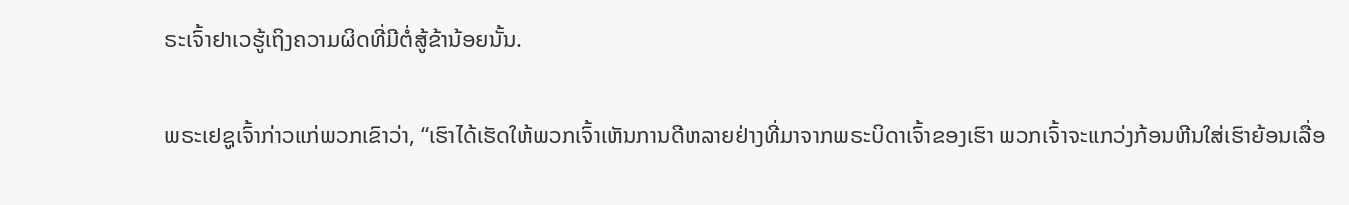ຣະເຈົ້າຢາເວຮູ້ເຖິງຄວາມຜິດທີ່ມີຕໍ່ສູ້ຂ້ານ້ອຍນັ້ນ.


ພຣະເຢຊູເຈົ້າກ່າວແກ່ພວກເຂົາວ່າ, “ເຮົາໄດ້ເຮັດໃຫ້ພວກເຈົ້າເຫັນການດີຫລາຍຢ່າງທີ່ມາຈາກພຣະບິດາເຈົ້າຂອງເຮົາ ພວກເຈົ້າຈະແກວ່ງກ້ອນຫີນໃສ່ເຮົາຍ້ອນເລື່ອ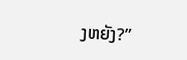ງຫຍັງ?”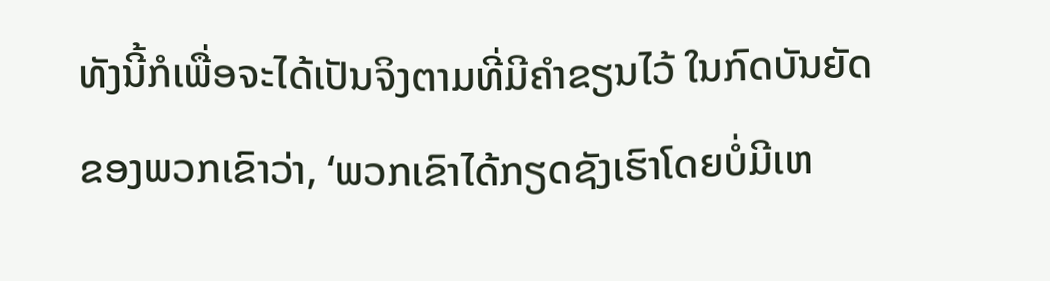ທັງນີ້ກໍເພື່ອຈະໄດ້ເປັນຈິງຕາມທີ່ມີຄຳຂຽນໄວ້ ໃນກົດບັນຍັດຂອງພວກເຂົາວ່າ, ‘ພວກເຂົາໄດ້ກຽດຊັງເຮົາໂດຍບໍ່ມີເຫ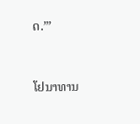ດ.”’


ໂຢນາທານ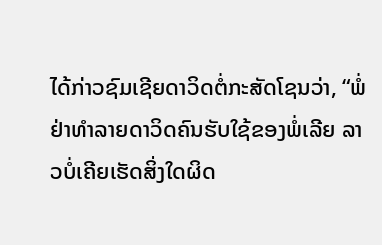ໄດ້ກ່າວຊົມເຊີຍດາວິດຕໍ່ກະສັດໂຊນວ່າ, “ພໍ່ ຢ່າທຳລາຍດາວິດຄົນຮັບໃຊ້ຂອງພໍ່ເລີຍ ລາວບໍ່ເຄີຍເຮັດສິ່ງໃດຜິດ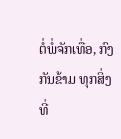ຕໍ່ພໍ່ຈັກເທື່ອ, ກົງກັນຂ້າມ ທຸກສິ່ງທີ່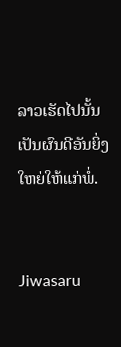ລາວເຮັດໄປນັ້ນເປັນຜົນດີອັນຍິ່ງໃຫຍ່ໃຫ້ແກ່ພໍ່.


Jiwasaru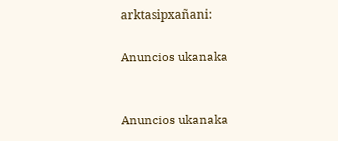arktasipxañani:

Anuncios ukanaka


Anuncios ukanaka